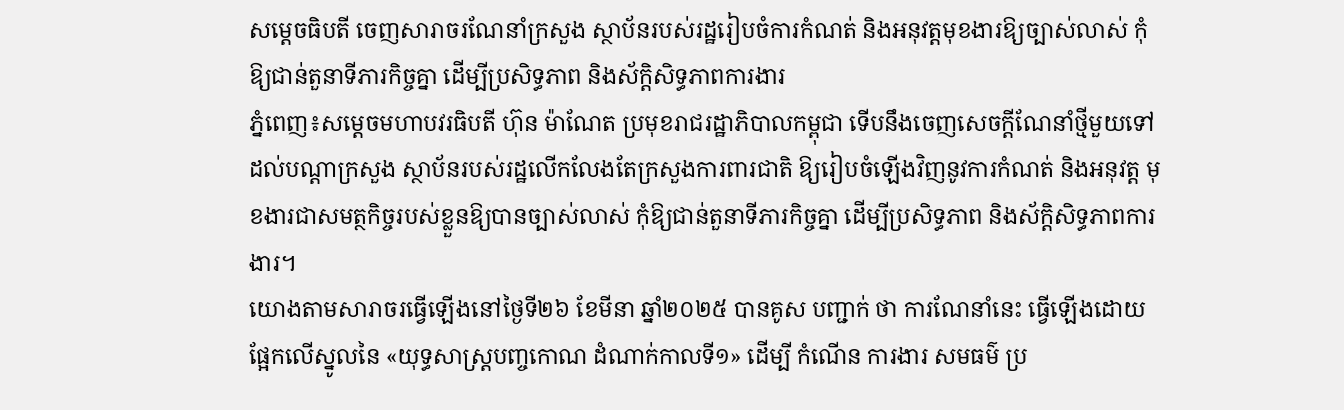សម្តេចធិបតី ចេញសារាចរណែនាំក្រសួង ស្ថាប័នរបស់រដ្ឋរៀបចំការកំណត់ និងអនុវត្តមុខងារឱ្យច្បាស់លាស់ កុំឱ្យជាន់តួនាទីភារកិច្ចគ្នា ដើម្បីប្រសិទ្ធភាព និងស័ក្តិសិទ្ធភាពការងារ
ភ្នំពេញ៖សម្តេចមហាបវរធិបតី ហ៊ុន ម៉ាណែត ប្រមុខរាជរដ្ឋាភិបាលកម្ពុជា ទើបនឹងចេញសេចក្តីណែនាំថ្មីមួយទៅដល់បណ្តាក្រសួង ស្ថាប័នរបស់រដ្ឋលើកលែងតែក្រសួងការពារជាតិ ឱ្យរៀបចំឡើងវិញនូវការកំណត់ និងអនុវត្ត មុខងារជាសមត្ថកិច្ចរបស់ខ្លួនឱ្យបានច្បាស់លាស់ កុំឱ្យជាន់តួនាទីភារកិច្ចគ្នា ដើម្បីប្រសិទ្ធភាព និងស័ក្តិសិទ្ធភាពការងារ។
យោងតាមសារាចរធ្វើឡើងនៅថ្ងៃទី២៦ ខែមីនា ឆ្នាំ២០២៥ បានគូស បញ្ជាក់ ថា ការណែនាំនេះ ធ្វើឡើងដោយផ្អែកលើស្នូលនៃ «យុទ្ធសាស្ត្របញ្ចកោណ ដំណាក់កាលទី១» ដើម្បី កំណើន ការងារ សមធម៌ ប្រ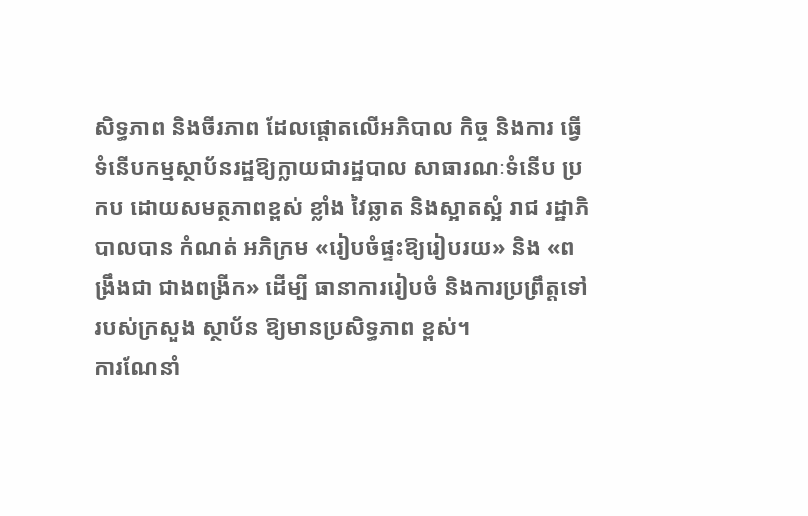សិទ្ធភាព និងចីរភាព ដែលផ្តោតលើអភិបាល កិច្ច និងការ ធ្វើទំនើបកម្មស្ថាប័នរដ្ឋឱ្យក្លាយជារដ្ឋបាល សាធារណៈទំនើប ប្រកប ដោយសមត្ថភាពខ្ពស់ ខ្លាំង វៃឆ្លាត និងស្អាតស្អំ រាជ រដ្ឋាភិបាលបាន កំណត់ អភិក្រម «រៀបចំផ្ទះឱ្យរៀបរយ» និង «ពង្រឹងជា ជាងពង្រីក» ដើម្បី ធានាការរៀបចំ និងការប្រព្រឹត្តទៅរបស់ក្រសួង ស្ថាប័ន ឱ្យមានប្រសិទ្ធភាព ខ្ពស់។
ការណែនាំ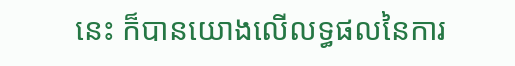នេះ ក៏បានយោងលើលទ្ធផលនៃការ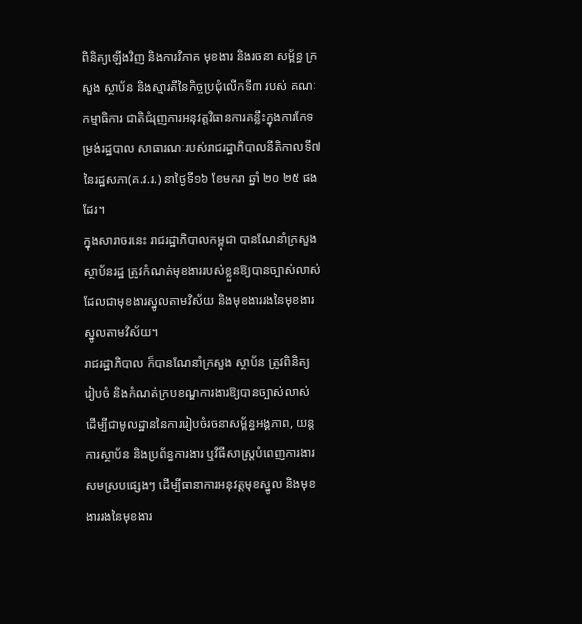ពិនិត្យឡើងវិញ និងការវិភាគ មុខងារ និងរចនា សម្ព័ន្ធ ក្រសួង ស្ថាប័ន និងស្មារតីនៃកិច្ចប្រជុំលើកទី៣ របស់ គណៈកម្មាធិការ ជាតិជំរុញការអនុវត្តវិធានការគន្លឹះក្នុងការកែទម្រង់រដ្ឋបាល សាធារណៈរបស់រាជរដ្ឋាភិបាលនីតិកាលទី៧នៃរដ្ឋសភា(គ.វ.រ.) នាថ្ងៃទី១៦ ខែមករា ឆ្នាំ ២០ ២៥ ផងដែរ។
ក្នុងសារាចរនេះ រាជរដ្ឋាភិបាលកម្ពុជា បានណែនាំក្រសួង ស្ថាប័នរដ្ឋ ត្រូវកំណត់មុខងាររបស់ខ្លួនឱ្យបានច្បាស់លាស់ ដែលជាមុខងារស្នូលតាមវិស័យ និងមុខងាររងនៃមុខងារស្នូលតាមវិស័យ។
រាជរដ្ឋាភិបាល ក៏បានណែនាំក្រសួង ស្ថាប័ន ត្រូវពិនិត្យ រៀបចំ និងកំណត់ក្របខណ្ឌការងារឱ្យបានច្បាស់លាស់ ដើម្បីជាមូលដ្ឋាននៃការរៀបចំរចនាសម្ព័ន្ធអង្គភាព, យន្តការស្ថាប័ន និងប្រព័ន្ធការងារ ឬវិធីសាស្ត្របំពេញការងារសមស្របផ្សេងៗ ដើម្បីធានាការអនុវត្តមុខស្នូល និងមុខងាររងនៃមុខងារ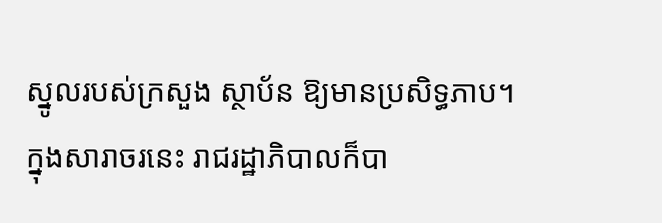ស្នូលរបស់ក្រសួង ស្ថាប័ន ឱ្យមានប្រសិទ្ធភាប។
ក្នុងសារាចរនេះ រាជរដ្ឋាភិបាលក៏បា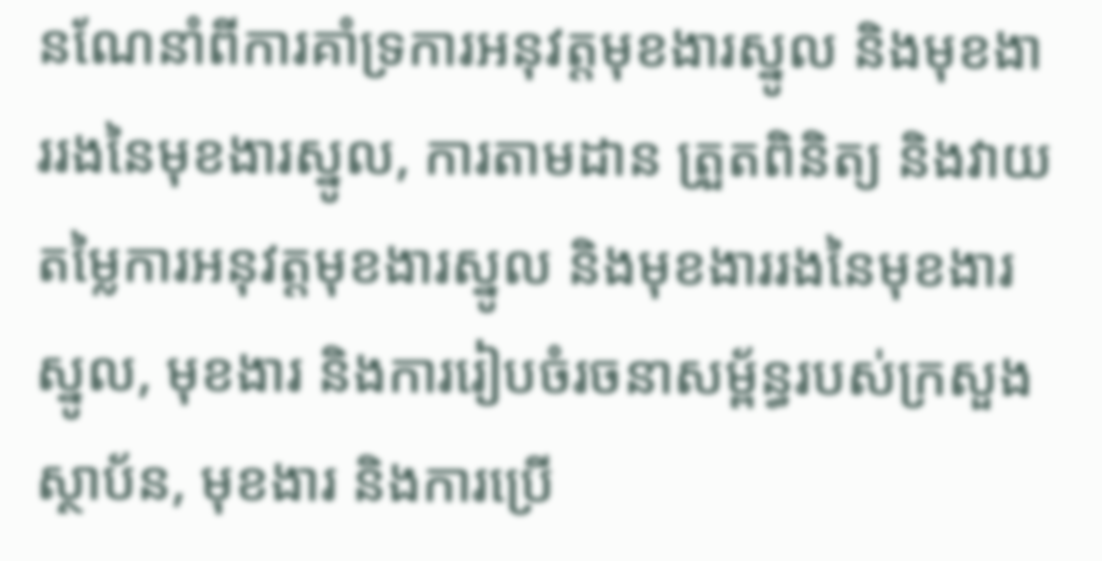នណែនាំពីការគាំទ្រការអនុវត្តមុខងារស្នូល និងមុខងាររងនៃមុខងារស្នូល, ការតាមដាន ត្រួតពិនិត្យ និងវាយតម្លៃការអនុវត្តមុខងារស្នូល និងមុខងាររងនៃមុខងារស្នូល, មុខងារ និងការរៀបចំរចនាសម្ព័ន្ធរបស់ក្រសួង ស្ថាប័ន, មុខងារ និងការប្រើ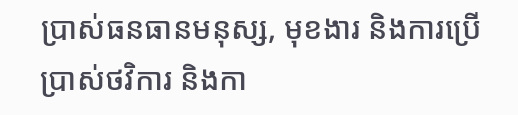ប្រាស់ធនធានមនុស្ស, មុខងារ និងការប្រើប្រាស់ថវិការ និងកា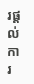រផ្តល់ការ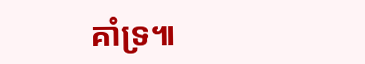គាំទ្រ៕